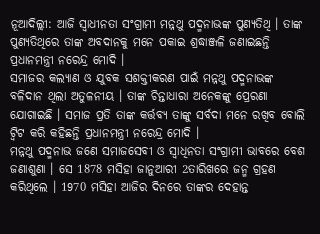ନୂଆଦିଲ୍ଲୀ: ଆଜି ସ୍ବାଧୀନତା ସଂଗ୍ରାମୀ ମନ୍ନଥୁ ପଦ୍ମନାଭଙ୍କ ପୁଣ୍ୟତିଥି । ତାଙ୍କ ପୁଣ୍ୟତିଥିରେ ତାଙ୍କ ଅବଦାନକୁ ମନେ ପକାଇ ଶ୍ରଦ୍ଧାଞ୍ଜଳି ଜଣାଇଛନ୍ତି ପ୍ରଧାନମନ୍ତ୍ରୀ ନରେନ୍ଦ୍ର ମୋଦି ।
ସମାଜର କଲ୍ୟାଣ ଓ ଯୁବକ ସଶକ୍ତୀକରଣ ପାଇଁ ମନ୍ନଥୁ ପଦ୍ମନାଭଙ୍କ ବଳିଦାନ ଥିଲା ଅତୁଳନୀୟ । ତାଙ୍କ ଚିନ୍ତାଧାରା ଅନେକଙ୍କୁ ପ୍ରେରଣା ଯୋଗାଇଛି । ସମାଜ ପ୍ରତି ତାଙ୍କ କର୍ତ୍ତବ୍ୟ ତାଙ୍କୁ ସର୍ବଦା ମନେ ରଖିବ ବୋଲି ଟ୍ବିଟ କରି କହିଛନ୍ତି ପ୍ରଧାନମନ୍ତ୍ରୀ ନରେନ୍ଦ୍ର ମୋଦି ।
ମନ୍ନଥୁ ପଦ୍ମନାଭ ଜଣେ ସମାଜସେବୀ ଓ ସ୍ବାଧିନତା ସଂଗ୍ରାମୀ ଭାବରେ ବେଶ ଜଣାଶୁଣା । ସେ 1878 ମସିହା ଜାନୁଆରୀ 2ତାରିଖରେ ଜନ୍ମ ଗ୍ରହଣ କରିଥିଲେ । 1970 ମସିହା ଆଜିର ଦିନରେ ତାଙ୍କର ଦେହାନ୍ତ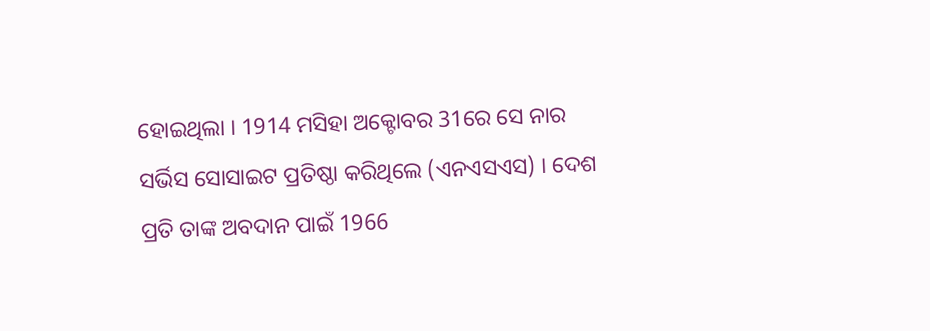ହୋଇଥିଲା । 1914 ମସିହା ଅକ୍ଟୋବର 31ରେ ସେ ନାର ସର୍ଭିସ ସୋସାଇଟ ପ୍ରତିଷ୍ଠା କରିଥିଲେ (ଏନଏସଏସ) । ଦେଶ ପ୍ରତି ତାଙ୍କ ଅବଦାନ ପାଇଁ 1966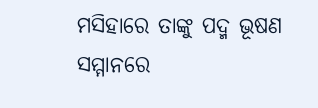ମସିହାରେ ତାଙ୍କୁ ପଦ୍ମ ଭୂଷଣ ସମ୍ମାନରେ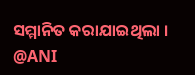ସମ୍ମାନିତ କରାଯାଇଥିଲା ।
@ANI